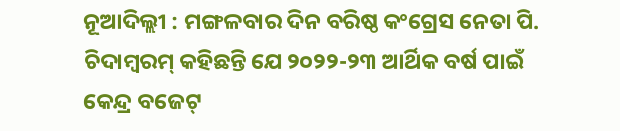ନୂଆଦିଲ୍ଲୀ : ମଙ୍ଗଳବାର ଦିନ ବରିଷ୍ଠ କଂଗ୍ରେସ ନେତା ପି. ଚିଦାମ୍ବରମ୍ କହିଛନ୍ତି ଯେ ୨୦୨୨-୨୩ ଆର୍ଥିକ ବର୍ଷ ପାଇଁ କେନ୍ଦ୍ର ବଜେଟ୍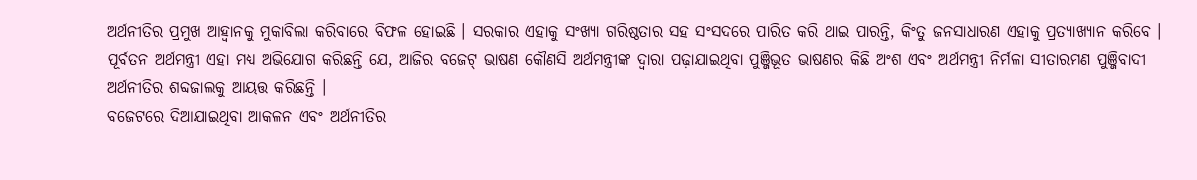ଅର୍ଥନୀତିର ପ୍ରମୁଖ ଆହ୍ୱାନକୁ ମୁକାବିଲା କରିବାରେ ବିଫଳ ହୋଇଛି । ସରକାର ଏହାକୁ ସଂଖ୍ୟା ଗରିଷ୍ଠତାର ସହ ସଂସଦରେ ପାରିତ କରି ଥାଇ ପାରନ୍ତି, କିଂତୁ ଜନସାଧାରଣ ଏହାକୁ ପ୍ରତ୍ୟାଖ୍ୟାନ କରିବେ । ପୂର୍ବତନ ଅର୍ଥମନ୍ତ୍ରୀ ଏହା ମଧ୍ୟ ଅଭିଯୋଗ କରିଛନ୍ତି ଯେ, ଆଜିର ବଜେଟ୍ ଭାଷଣ କୌଣସି ଅର୍ଥମନ୍ତ୍ରୀଙ୍କ ଦ୍ୱାରା ପଢ଼ାଯାଇଥିବା ପୁଞ୍ଜିଭୂତ ଭାଷଣର କିଛି ଅଂଶ ଏବଂ ଅର୍ଥମନ୍ତ୍ରୀ ନିର୍ମଳା ସୀତାରମଣ ପୁଞ୍ଜିବାଦୀ ଅର୍ଥନୀତିର ଶବ୍ଦଜାଲକୁ ଆୟତ୍ତ କରିଛନ୍ତି ।
ବଜେଟରେ ଦିଆଯାଇଥିବା ଆକଳନ ଏବଂ ଅର୍ଥନୀତିର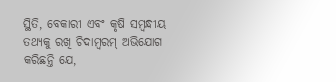ସ୍ଥିତି, ବେକାରୀ ଏବଂ କୃଷି ସମ୍ବନ୍ଧୀୟ ତଥ୍ୟକୁ ରଖି ଚିଦାମ୍ବରମ୍ ଅଭିଯୋଗ କରିଛନ୍ତି ଯେ,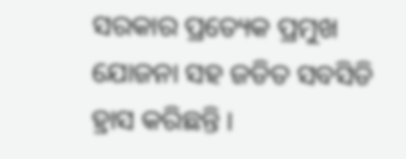ସରକାର ପ୍ରତ୍ୟେକ ପ୍ରମୁଖ ଯୋଜନା ସହ ଜଡିତ ସବସିଡି ହ୍ରାସ କରିଛନ୍ତି ।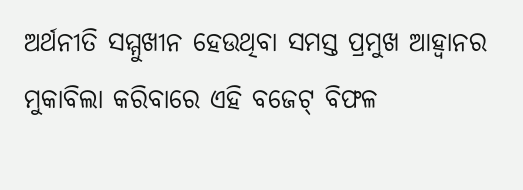ଅର୍ଥନୀତି ସମ୍ମୁଖୀନ ହେଉଥିବା ସମସ୍ତ ପ୍ରମୁଖ ଆହ୍ୱାନର ମୁକାବିଲା କରିବାରେ ଏହି ବଜେଟ୍ ବିଫଳ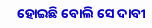ହୋଇଛି ବୋଲି ସେ ଦାବୀ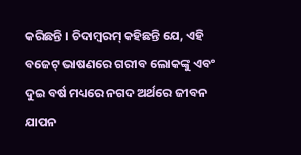କରିଛନ୍ତି । ଚିଦାମ୍ବରମ୍ କହିଛନ୍ତି ଯେ, ଏହି ବଜେଟ୍ ଭାଷଣରେ ଗରୀବ ଲୋକଙ୍କୁ ଏବଂ ଦୁଇ ବର୍ଷ ମଧ୍ୟରେ ନଗଦ ଅର୍ଥରେ ଜୀବନ ଯାପନ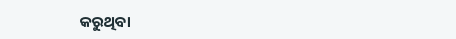କରୁଥିବା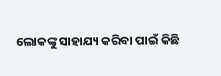ଲୋକଙ୍କୁ ସାହାଯ୍ୟ କରିବା ପାଇଁ କିଛି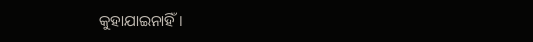କୁହାଯାଇନାହିଁ ।